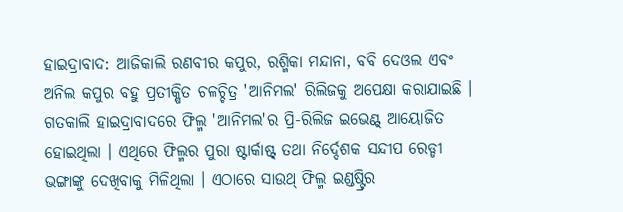ହାଇଦ୍ରାବାଦ: ଆଜିକାଲି ରଣବୀର କପୁର, ରଶ୍ମିକା ମନ୍ଦାନା, ବବି ଦେଓଲ ଏବଂ ଅନିଲ କପୁର ବହୁ ପ୍ରତୀକ୍ଷିତ ଚଳଚ୍ଚିତ୍ର 'ଆନିମଲ' ରିଲିଜକୁ ଅପେକ୍ଷା କରାଯାଇଛି । ଗତକାଲି ହାଇଦ୍ରାବାଦରେ ଫିଲ୍ମ 'ଆନିମଲ'ର ପ୍ରି-ରିଲିଜ ଇଭେଣ୍ଟ୍ ଆୟୋଜିତ ହୋଇଥିଲା । ଏଥିରେ ଫିଲ୍ମର ପୁରା ଷ୍ଟାର୍କାଷ୍ଟ୍ ତଥା ନିର୍ଦ୍ଦେଶକ ସନ୍ଦୀପ ରେଡ୍ଡୀ ଭଙ୍ଗାଙ୍କୁ ଦେଖିବାକୁ ମିଳିଥିଲା । ଏଠାରେ ସାଉଥ୍ ଫିଲ୍ମ ଇଣ୍ଡଷ୍ଟ୍ରିର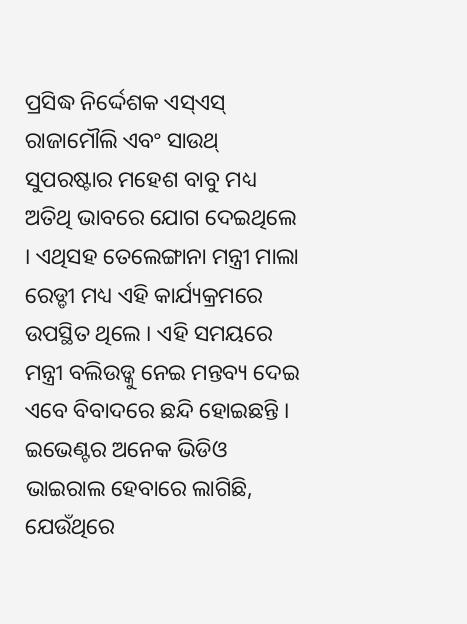ପ୍ରସିଦ୍ଧ ନିର୍ଦ୍ଦେଶକ ଏସ୍ଏସ୍ ରାଜାମୌଲି ଏବଂ ସାଉଥ୍ ସୁପରଷ୍ଟାର ମହେଶ ବାବୁ ମଧ୍ୟ ଅତିଥି ଭାବରେ ଯୋଗ ଦେଇଥିଲେ । ଏଥିସହ ତେଲେଙ୍ଗାନା ମନ୍ତ୍ରୀ ମାଲା ରେଡ୍ଡୀ ମଧ୍ୟ ଏହି କାର୍ଯ୍ୟକ୍ରମରେ ଉପସ୍ଥିତ ଥିଲେ । ଏହି ସମୟରେ ମନ୍ତ୍ରୀ ବଲିଉଡ୍କୁ ନେଇ ମନ୍ତବ୍ୟ ଦେଇ ଏବେ ବିବାଦରେ ଛନ୍ଦି ହୋଇଛନ୍ତି ।
ଇଭେଣ୍ଟର ଅନେକ ଭିଡିଓ ଭାଇରାଲ ହେବାରେ ଲାଗିଛି, ଯେଉଁଥିରେ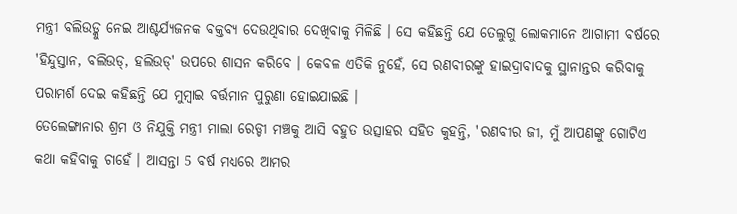ମନ୍ତ୍ରୀ ବଲିଉଡ୍କୁ ନେଇ ଆଶ୍ଚର୍ଯ୍ୟଜନକ ବକ୍ତବ୍ୟ ଦେଉଥିବାର ଦେଖିବାକୁ ମିଳିଛି । ସେ କହିଛନ୍ତି ଯେ ତେଲୁଗୁ ଲୋକମାନେ ଆଗାମୀ ବର୍ଷରେ 'ହିନ୍ଦୁସ୍ତାନ, ବଲିଉଡ୍, ହଲିଉଡ୍' ଉପରେ ଶାସନ କରିବେ । କେବଳ ଏତିକି ନୁହେଁ, ସେ ରଣବୀରଙ୍କୁ ହାଇଦ୍ରାବାଦକୁ ସ୍ଥାନାନ୍ତର କରିବାକୁ ପରାମର୍ଶ ଦେଇ କହିଛନ୍ତି ଯେ ମୁମ୍ବାଇ ବର୍ତ୍ତମାନ ପୁରୁଣା ହୋଇଯାଇଛି ।
ତେଲେଙ୍ଗାନାର ଶ୍ରମ ଓ ନିଯୁକ୍ତି ମନ୍ତ୍ରୀ ମାଲା ରେଡ୍ଡୀ ମଞ୍ଚକୁ ଆସି ବହୁତ ଉତ୍ସାହର ସହିତ କୁହନ୍ତି, 'ରଣବୀର ଜୀ, ମୁଁ ଆପଣଙ୍କୁ ଗୋଟିଏ କଥା କହିବାକୁ ଚାହେଁ । ଆସନ୍ତା 5 ବର୍ଷ ମଧ୍ୟରେ ଆମର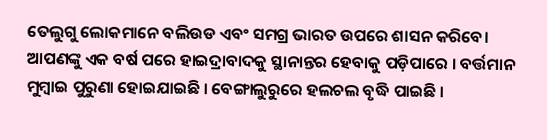ତେଲୁଗୁ ଲୋକମାନେ ବଲିଉଡ ଏବଂ ସମଗ୍ର ଭାରତ ଉପରେ ଶାସନ କରିବେ। ଆପଣଙ୍କୁ ଏକ ବର୍ଷ ପରେ ହାଇଦ୍ରାବାଦକୁ ସ୍ଥାନାନ୍ତର ହେବାକୁ ପଡ଼ିପାରେ । ବର୍ତ୍ତମାନ ମୁମ୍ବାଇ ପୁରୁଣା ହୋଇଯାଇଛି । ବେଙ୍ଗାଲୁରୁରେ ହଲଚଲ ବୃଦ୍ଧି ପାଇଛି ।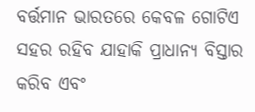ବର୍ତ୍ତମାନ ଭାରତରେ କେବଳ ଗୋଟିଏ ସହର ରହିବ ଯାହାକି ପ୍ରାଧାନ୍ୟ ବିସ୍ତାର କରିବ ଏବଂ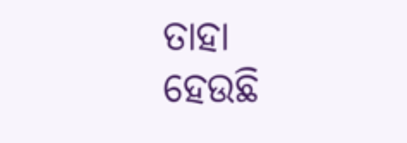ତାହା ହେଉଛି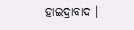ହାଇଦ୍ରାବାଦ ।